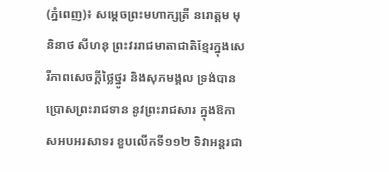(ភ្នំពេញ)៖ សម្តេចព្រះមហាក្សត្រី នរោត្តម មុនិនាថ សីហនុ ព្រះវររាជមាតាជាតិខ្មែរក្នុងសេរីភាពសេចក្ដីថ្លៃថ្នូរ និងសុភមង្គល ទ្រង់បានប្រោសព្រះរាជទាន នូវព្រះរាជសារ ក្នុងឱកាសអបអរសាទរ ខួបលើកទី១១២ ទិវាអន្តរជា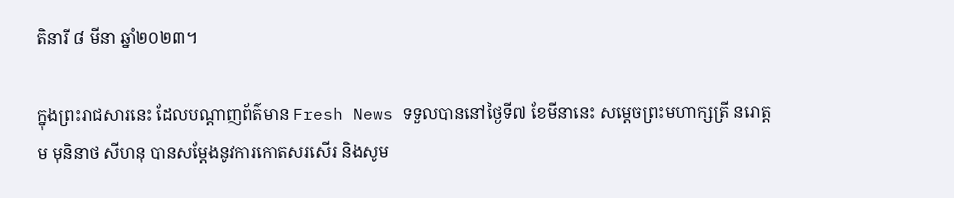តិនារី ៨ មីនា ឆ្នាំ២០២៣។

ក្នុងព្រះរាជសារនេះ ដែលបណ្តាញព័ត៌មាន Fresh News ទទួលបាននៅថ្ងៃទី៧ ខែមីនានេះ សម្តេចព្រះមហាក្សត្រី នរោត្តម មុនិនាថ សីហនុ បានសម្តែងនូវការកោតសរសើរ និងសូម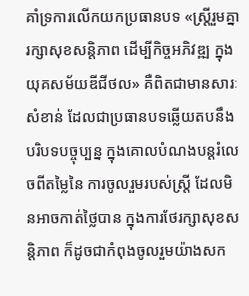គាំទ្រការលើកយកប្រធានបទ «ស្រ្តីរួមគ្នា រក្សាសុខសន្តិភាព ដើម្បីកិច្ចអភិវឌ្ឍ ក្នុងយុគសម័យឌីជីថល» គឺពិតជាមានសារៈសំខាន់ ដែលជាប្រធានបទឆ្លើយតបនឹងបរិបទបច្ចុប្បន្ន ក្នុងគោលបំណងបន្តរំលេចពីតម្លៃនៃ ការចូលរួមរបស់ស្ត្រី ដែលមិនអាចកាត់ថ្លៃបាន ក្នុងការថែរក្សាសុខសន្តិភាព ក៏ដូចជាកំពុងចូលរួមយ៉ាងសក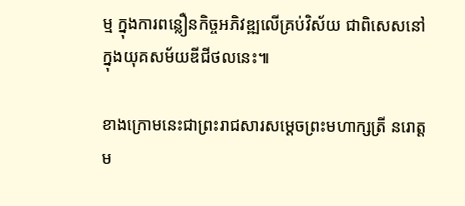ម្ម ក្នុងការពន្លឿនកិច្ចអភិវឌ្ឍលើគ្រប់វិស័យ ជាពិសេសនៅក្នុងយុគសម័យឌីជីថលនេះ៕

ខាងក្រោមនេះជាព្រះរាជសារសម្តេចព្រះមហាក្សត្រី នរោត្តម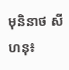មុនិនាថ សីហនុ៖